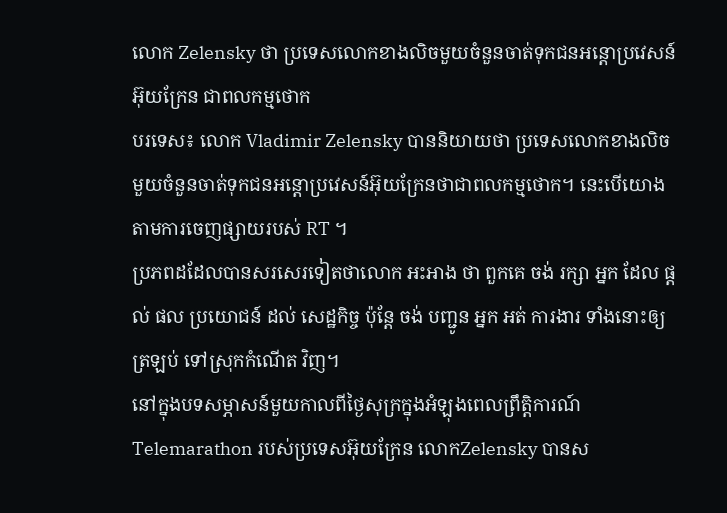លោក Zelensky ថា ប្រទេសលោកខាងលិចមួយចំនួនចាត់ទុកជនអន្តោប្រវេសន៍អ៊ុយក្រែន ជាពលកម្មថោក
បរទេស៖ លោក Vladimir Zelensky បាននិយាយថា ប្រទេសលោកខាងលិចមួយចំនួនចាត់ទុកជនអន្តោប្រវេសន៍អ៊ុយក្រែនថាជាពលកម្មថោក។ នេះបើយោងតាមការចេញផ្សាយរបស់ RT ។
ប្រភពដដែលបានសរសេរទៀតថាលោក អះអាង ថា ពួកគេ ចង់ រក្សា អ្នក ដែល ផ្តល់ ផល ប្រយោជន៍ ដល់ សេដ្ឋកិច្ច ប៉ុន្តែ ចង់ បញ្ជូន អ្នក អត់ ការងារ ទាំងនោះឲ្យ ត្រឡប់ ទៅស្រុកកំណើត វិញ។
នៅក្នុងបទសម្ភាសន៍មួយកាលពីថ្ងៃសុក្រក្នុងអំឡុងពេលព្រឹត្តិការណ៍ Telemarathon របស់ប្រទេសអ៊ុយក្រែន លោកZelensky បានស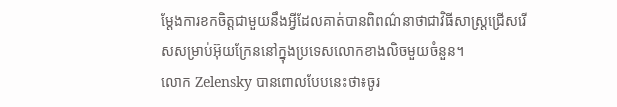ម្តែងការខកចិត្តជាមួយនឹងអ្វីដែលគាត់បានពិពណ៌នាថាជាវិធីសាស្រ្តជ្រើសរើសសម្រាប់អ៊ុយក្រែននៅក្នុងប្រទេសលោកខាងលិចមួយចំនួន។
លោក Zelensky បានពោលបែបនេះថា៖ចូរ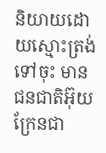និយាយដោយស្មោះត្រង់ទៅចុះ មានជនជាតិអ៊ុយក្រែនជា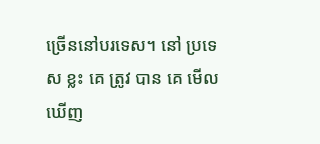ច្រើននៅបរទេស។ នៅ ប្រទេស ខ្លះ គេ ត្រូវ បាន គេ មើល ឃើញ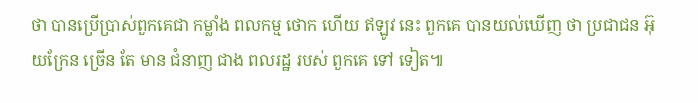ថា បានប្រើប្រាស់ពួកគេជា កម្លាំង ពលកម្ម ថោក ហើយ ឥឡូវ នេះ ពួកគេ បានយល់ឃើញ ថា ប្រជាជន អ៊ុយក្រែន ច្រើន តែ មាន ជំនាញ ជាង ពលរដ្ឋ របស់ ពួកគេ ទៅ ទៀត៕